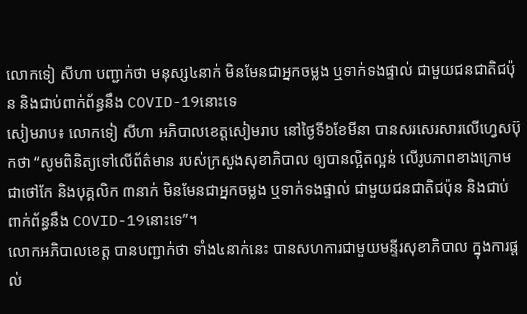លោកទៀ សីហា បញ្ជាក់ថា មនុស្ស៤នាក់ មិនមែនជាអ្នកចម្លង ឬទាក់ទងផ្ទាល់ ជាមួយជនជាតិជប៉ុន និងជាប់ពាក់ព័ន្ធនឹង COVID-19នោះទេ
សៀមរាប៖ លោកទៀ សីហា អភិបាលខេត្តសៀមរាប នៅថ្ងៃទី៦ខែមីនា បានសរសេរសារលើហ្វេសប៊ុកថា “សូមពិនិត្យទៅលើព័ត៌មាន របស់ក្រសួងសុខាភិបាល ឲ្យបានល្អិតល្អន់ លើរូបភាពខាងក្រោម ជាថៅកែ និងបុគ្គលិក ៣នាក់ មិនមែនជាអ្នកចម្លង ឬទាក់ទងផ្ទាល់ ជាមួយជនជាតិជប៉ុន និងជាប់ពាក់ព័ន្ធនឹង COVID-19នោះទេ”។
លោកអភិបាលខេត្ត បានបញ្ជាក់ថា ទាំង៤នាក់នេះ បានសហការជាមួយមន្ទីរសុខាភិបាល ក្នុងការផ្តល់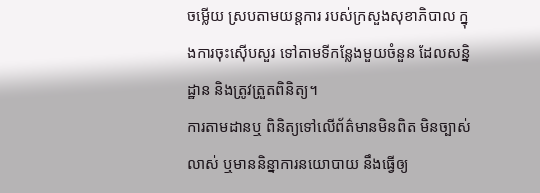ចម្លើយ ស្របតាមយន្តការ របស់ក្រសួងសុខាភិបាល ក្នុងការចុះស៊ើបសួរ ទៅតាមទីកន្លែងមួយចំនួន ដែលសន្និដ្ឋាន និងត្រូវត្រួតពិនិត្យ។
ការតាមដានឬ ពិនិត្យទៅលើព័ត៌មានមិនពិត មិនច្បាស់លាស់ ឬមាននិន្នាការនយោបាយ នឹងធ្វើឲ្យ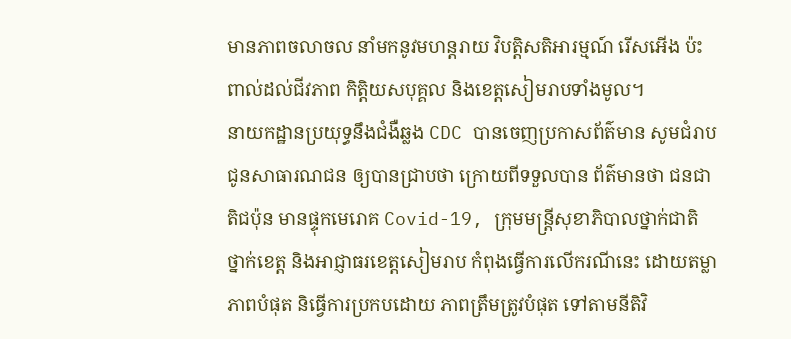មានភាពចលាចល នាំមកនូវមហន្តរាយ វិបត្តិសតិអារម្មណ៍ រើសអើង ប៉ះពាល់ដល់ជីវភាព កិត្តិយសបុគ្គល និងខេត្តសៀមរាបទាំងមូល។
នាយកដ្ឋានប្រយុទ្ធនឹងជំងឺឆ្លង CDC បានចេញប្រកាសព័ត៌មាន សូមជំរាបជូនសាធារណជន ឲ្យបានជ្រាបថា ក្រោយពីទទួលបាន ព័ត៌មានថា ជនជាតិជប៉ុន មានផ្ទុកមេរោគ Covid-19, ក្រុមមន្រ្តីសុខាភិបាលថ្នាក់ជាតិ ថ្នាក់ខេត្ត និងអាជ្ញាធរខេត្តសៀមរាប កំពុងធ្វើការលើករណីនេះ ដោយតម្លាភាពបំផុត និធ្វើការប្រកបដោយ ភាពត្រឹមត្រូវបំផុត ទៅតាមនីតិវិ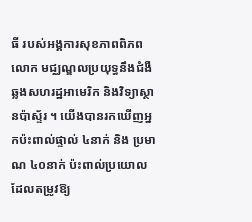ធី របស់អង្គការសុខភាពពិភពលោក មជ្ឈណ្ឌលប្រយុទ្ធនឹងជំងឺឆ្លងសហរដ្ឋអាមេរិក និងវិទ្យាស្ថានប៉ាស្ទ័រ ។ យើងបានរកឃើញអ្នកប៉ះពាល់ផ្ទាល់ ៤នាក់ និង ប្រមាណ ៤០នាក់ ប៉ះពាល់ប្រយោល ដែលតម្រូវឱ្យ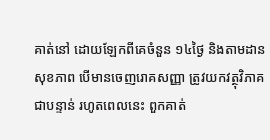គាត់នៅ ដោយឡែកពីគេចំនួន ១៤ថ្ងៃ និងតាមដានសុខភាព បើមានចេញរោគសញ្ញា ត្រូវយកវត្ថុវិភាគជាបន្ទាន់ រហូតពេលនេះ ពួកគាត់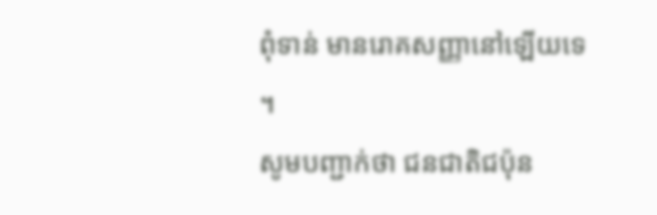ពុំទាន់ មានរោគសញ្ញានៅឡើយទេ ។
សូមបញ្ជាក់ថា ជនជាតិជប៉ុន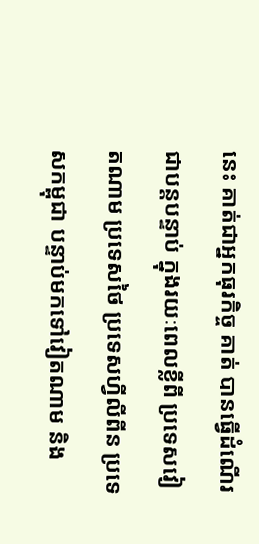នេះ គាត់ជាអ្នកធុរកិច្ច គាត់ បានធ្វើដំណើរជាបន្តបន្ទាប់ ក្នុងរយៈពេលខ្លីពី ប្រទេសវៀតណាម ប្រទេសថៃ ប្រទេសហ្វីលីពីន ប្រទេសកម្ពុជា បន្ទាប់មកទៅវៀតណាម និង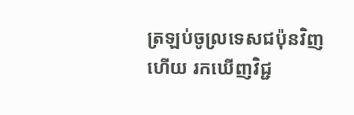ត្រឡប់ចូល្រទេសជប៉ុនវិញ ហើយ រកឃើញវិជ្ជ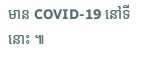មាន COVID-19 នៅទីនោះ ៕